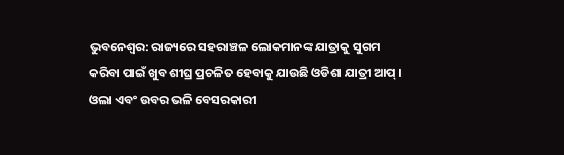ଭୁବନେଶ୍ୱର: ରାଜ୍ୟରେ ସହରାଞ୍ଚଳ ଲୋକମାନଙ୍କ ଯାତ୍ରାକୁ ସୁଗମ କରିବା ପାଇଁ ଖୁବ ଶୀଘ୍ର ପ୍ରଚଳିତ ହେବାକୁ ଯାଉଛି ଓଡିଶା ଯାତ୍ରୀ ଆପ୍ । ଓଲା ଏବଂ ଉବର ଭଳି ବେସରକାରୀ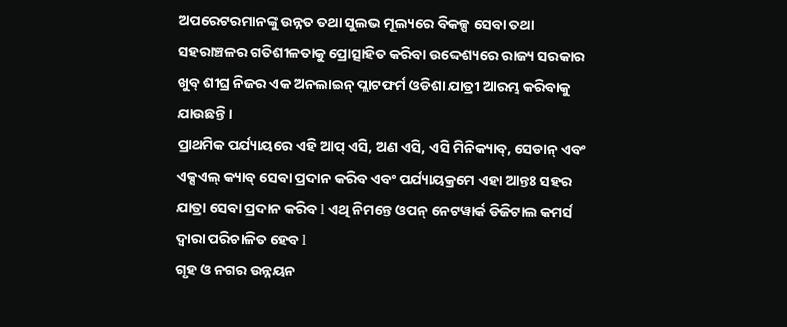ଅପରେଟରମାନଙ୍କୁ ଉନ୍ନତ ତଥା ସୁଲଭ ମୂଲ୍ୟରେ ବିକଳ୍ପ ସେବା ତଥା ସହରାଞ୍ଚଳର ଗତିଶୀଳତାକୁ ପ୍ରୋତ୍ସାହିତ କରିବା ଉଦ୍ଦେଶ୍ୟରେ ରାଜ୍ୟ ସରକାର ଖୁବ୍ ଶୀଘ୍ର ନିଜର ଏକ ଅନଲାଇନ୍ ପ୍ଲାଟଫର୍ମ ଓଡିଶା ଯାତ୍ରୀ ଆରମ୍ଭ କରିବାକୁ ଯାଉଛନ୍ତି।
ପ୍ରାଥମିକ ପର୍ଯ୍ୟାୟରେ ଏହି ଆପ୍ ଏସି, ଅଣ ଏସି, ଏସି ମିନିକ୍ୟାବ୍, ସେଡାନ୍ ଏବଂ ଏକ୍ସଏଲ୍ କ୍ୟାବ୍ ସେବା ପ୍ରଦାନ କରିବ ଏବଂ ପର୍ଯ୍ୟାୟକ୍ରମେ ଏହା ଆନ୍ତଃ ସହର ଯାତ୍ରା ସେବା ପ୍ରଦାନ କରିବ l ଏଥି ନିମନ୍ତେ ଓପନ୍ ନେଟୱାର୍କ ଡିଜିଟାଲ କମର୍ସ ଦ୍ୱାରା ପରିଚାଳିତ ହେବ l
ଗୃହ ଓ ନଗର ଉନ୍ନୟନ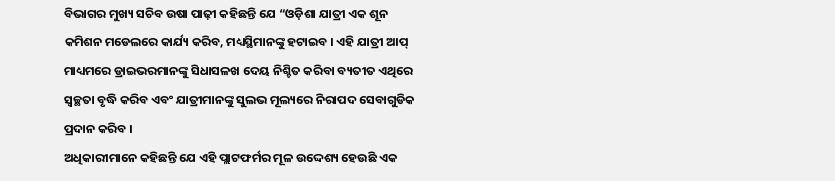ବିଭାଗର ମୁଖ୍ୟ ସଚିବ ଉଷା ପାଢ଼ୀ କହିଛନ୍ତି ଯେ “ଓଡ଼ିଶା ଯାତ୍ରୀ ଏକ ଶୂନ କମିଶନ ମଡେଲରେ କାର୍ଯ୍ୟ କରିବ, ମଧ୍ୟସ୍ଥିମାନଙ୍କୁ ହଟାଇବ । ଏହି ଯାତ୍ରୀ ଆପ୍ ମାଧ୍ୟମରେ ଡ୍ରାଇଭରମାନଙ୍କୁ ସିଧାସଳଖ ଦେୟ ନିଶ୍ଚିତ କରିବା ବ୍ୟତୀତ ଏଥିରେ ସ୍ୱଚ୍ଛତା ବୃଦ୍ଧି କରିବ ଏବଂ ଯାତ୍ରୀମାନଙ୍କୁ ସୁଲଭ ମୂଲ୍ୟରେ ନିରାପଦ ସେବାଗୁଡିକ ପ୍ରଦାନ କରିବ ।
ଅଧିକାରୀମାନେ କହିଛନ୍ତି ଯେ ଏହି ପ୍ଲାଟଫର୍ମର ମୂଳ ଉଦ୍ଦେଶ୍ୟ ହେଉଛି ଏକ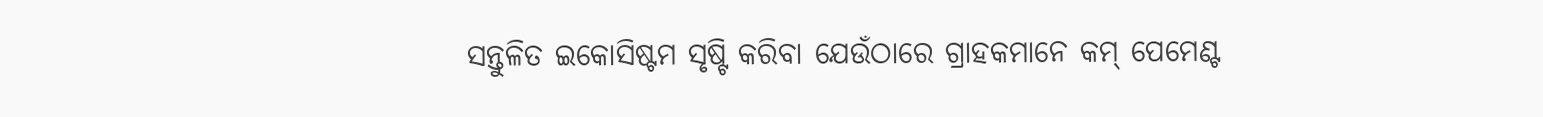ସନ୍ତୁଳିତ ଇକୋସିଷ୍ଟମ ସୃଷ୍ଟି କରିବା ଯେଉଁଠାରେ ଗ୍ରାହକମାନେ କମ୍ ପେମେଣ୍ଟ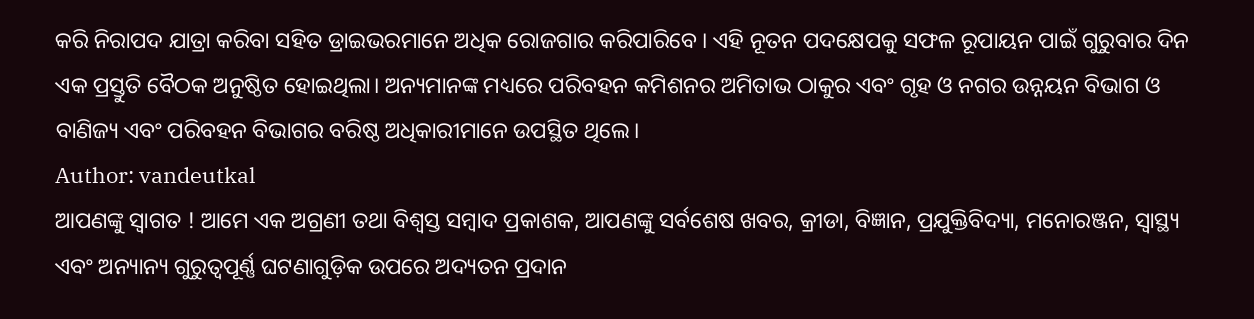କରି ନିରାପଦ ଯାତ୍ରା କରିବା ସହିତ ଡ୍ରାଇଭରମାନେ ଅଧିକ ରୋଜଗାର କରିପାରିବେ । ଏହି ନୂତନ ପଦକ୍ଷେପକୁ ସଫଳ ରୂପାୟନ ପାଇଁ ଗୁରୁବାର ଦିନ ଏକ ପ୍ରସ୍ତୁତି ବୈଠକ ଅନୁଷ୍ଠିତ ହୋଇଥିଲା। ଅନ୍ୟମାନଙ୍କ ମଧ୍ୟରେ ପରିବହନ କମିଶନର ଅମିତାଭ ଠାକୁର ଏବଂ ଗୃହ ଓ ନଗର ଉନ୍ନୟନ ବିଭାଗ ଓ ବାଣିଜ୍ୟ ଏବଂ ପରିବହନ ବିଭାଗର ବରିଷ୍ଠ ଅଧିକାରୀମାନେ ଉପସ୍ଥିତ ଥିଲେ।
Author: vandeutkal
ଆପଣଙ୍କୁ ସ୍ଵାଗତ ! ଆମେ ଏକ ଅଗ୍ରଣୀ ତଥା ବିଶ୍ୱସ୍ତ ସମ୍ବାଦ ପ୍ରକାଶକ, ଆପଣଙ୍କୁ ସର୍ବଶେଷ ଖବର, କ୍ରୀଡା, ବିଜ୍ଞାନ, ପ୍ରଯୁକ୍ତିବିଦ୍ୟା, ମନୋରଞ୍ଜନ, ସ୍ୱାସ୍ଥ୍ୟ ଏବଂ ଅନ୍ୟାନ୍ୟ ଗୁରୁତ୍ୱପୂର୍ଣ୍ଣ ଘଟଣାଗୁଡ଼ିକ ଉପରେ ଅଦ୍ୟତନ ପ୍ରଦାନ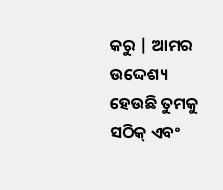କରୁ | ଆମର ଉଦ୍ଦେଶ୍ୟ ହେଉଛି ତୁମକୁ ସଠିକ୍ ଏବଂ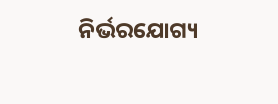ନିର୍ଭରଯୋଗ୍ୟ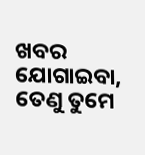ଖବର ଯୋଗାଇବା, ତେଣୁ ତୁମେ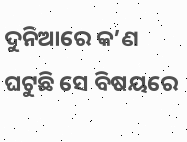ଦୁନିଆରେ କ’ଣ ଘଟୁଛି ସେ ବିଷୟରେ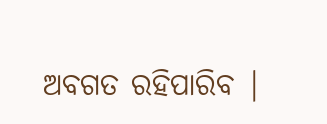ଅବଗତ ରହିପାରିବ |